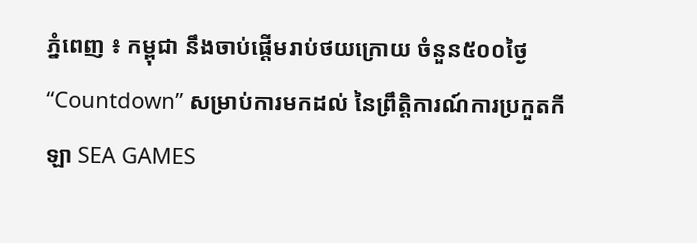ភ្នំពេញ ៖ កម្ពុជា នឹងចាប់ផ្ដើមរាប់ថយក្រោយ ចំនួន៥០០ថ្ងៃ “Countdown” សម្រាប់ការមកដល់ នៃព្រឹត្តិការណ៍ការប្រកួតកីឡា SEA GAMES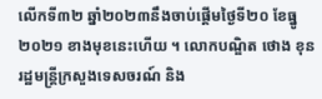លើកទី៣២ ឆ្នាំ២០២៣នឹងចាប់ផ្ដើមថ្ងៃទី២០ ខែធ្នូ ២០២១ ខាងមុខនេះហើយ ។ លោកបណ្ឌិត ថោង ខុន រដ្ឋមន្ត្រីក្រសួងទេសចរណ៍ និង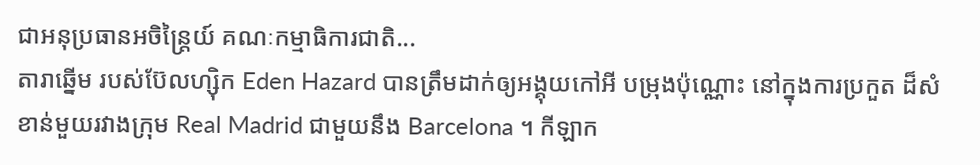ជាអនុប្រធានអចិន្ត្រៃយ៍ គណៈកម្មាធិការជាតិ...
តារាឆ្នើម របស់ប៊ែលហ្ស៊ិក Eden Hazard បានត្រឹមដាក់ឲ្យអង្គុយកៅអី បម្រុងប៉ុណ្ណោះ នៅក្នុងការប្រកួត ដ៏សំខាន់មួយរវាងក្រុម Real Madrid ជាមួយនឹង Barcelona ។ កីឡាក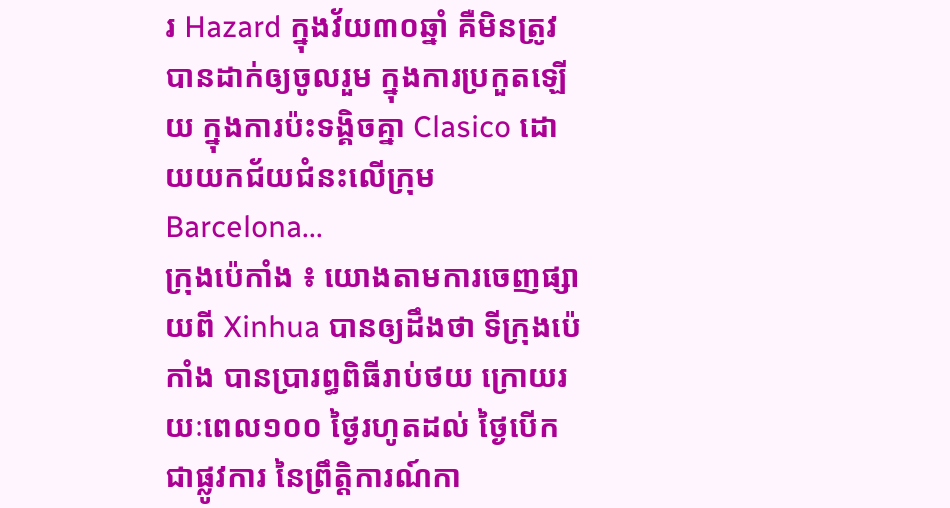រ Hazard ក្នុងវ័យ៣០ឆ្នាំ គឺមិនត្រូវបានដាក់ឲ្យចូលរួម ក្នុងការប្រកួតឡើយ ក្នុងការប៉ះទង្គិចគ្នា Clasico ដោយយកជ័យជំនះលើក្រុម Barcelona...
ក្រុងប៉េកាំង ៖ យោងតាមការចេញផ្សាយពី Xinhua បានឲ្យដឹងថា ទីក្រុងប៉េកាំង បានប្រារព្ធពិធីរាប់ថយ ក្រោយរយៈពេល១០០ ថ្ងៃរហូតដល់ ថ្ងៃបើកជាផ្លូវការ នៃព្រឹត្តិការណ៍កា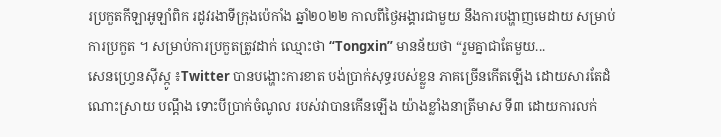រប្រកួតកីឡាអូឡាំពិក រដូវរងាទីក្រុងប៉េកាំង ឆ្នាំ២០២២ កាលពីថ្ងៃអង្គារជាមួយ នឹងការបង្ហាញមេដាយ សម្រាប់ការប្រកួត ។ សម្រាប់ការប្រកួតត្រូវដាក់ ឈ្មោះថា “Tongxin” មានន័យថា “រួមគ្នាជាតែមួយ...
សេនហ្វ្រេនស៊ីស្កូ ៖Twitter បានបង្ហោះការខាត បង់ប្រាក់សុទ្ធរបស់ខ្លួន ភាគច្រើនកើតឡើង ដោយសារតែដំណោះស្រាយ បណ្តឹង ទោះបីប្រាក់ចំណូល របស់វាបានកើនឡើង យ៉ាងខ្លាំងនាត្រីមាស ទី៣ ដោយការលក់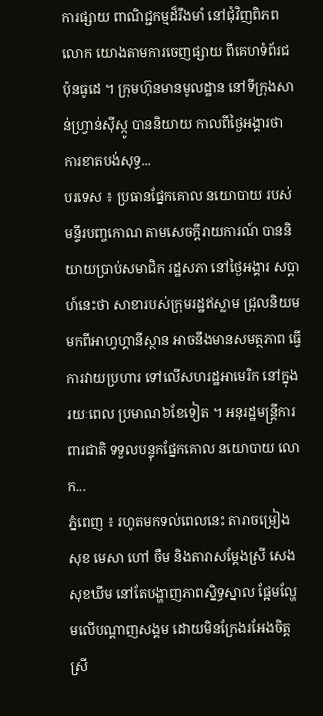ការផ្សាយ ពាណិជ្ជកម្មដ៏រឹងមាំ នៅជុំវិញពិភពលោក យោងតាមការចេញផ្សាយ ពីគេហទំព័រជប៉ុនធូដេ ។ ក្រុមហ៊ុនមានមូលដ្ឋាន នៅទីក្រុងសាន់ហ្វ្រាន់ស៊ីស្កូ បាននិយាយ កាលពីថ្ងៃអង្គារថា ការខាតបង់សុទ្ធ...
បរទេស ៖ ប្រធានផ្នែកគោល នយោបាយ របស់មន្ទីរបញ្ចកោណ តាមសេចក្តីរាយការណ៍ បាននិយាយប្រាប់សមាជិក រដ្ឋសភា នៅថ្ងៃអង្គារ សប្ដាហ៍នេះថា សាខារបស់ក្រុមរដ្ឋឥស្លាម ជ្រុលនិយមមកពីអាហ្វហ្គានីស្ថាន អាចនឹងមានសមត្ថភាព ធ្វើការវាយប្រហារ ទៅលើសហរដ្ឋអាមេរិក នៅក្នុងរយៈពេល ប្រមាណ៦ខែទៀត ។ អនុរដ្ឋមន្ត្រីការពារជាតិ ទទួលបន្ទុកផ្នែកគោល នយោបាយ លោក...
ភ្នំពេញ ៖ រហូតមកទល់ពេលនេះ តារាចម្រៀង សុខ មេសា ហៅ ចឺម និងតារាសម្ដែងស្រី សេង សុខឃីម នៅតែបង្ហាញភាពស្និទ្ធស្នាល ផ្អែមល្ហែមលើបណ្ដាញសង្គម ដោយមិនក្រែងរអែងចិត្តស្រី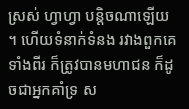ស្រស់ ហ្វាហ្វា បន្តិចណាឡើយ ។ ហើយទំនាក់ទំនង រវាងពួកគេទាំងពីរ ក៏ត្រូវបានមហាជន ក៏ដូចជាអ្នកគាំទ្រ ស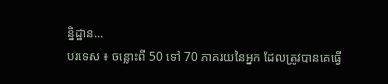ន្និដ្ឋាន...
បរទេស ៖ ចន្លោះពី 50 ទៅ 70 ភាគរយនៃអ្នក ដែលត្រូវបានគេធ្វើ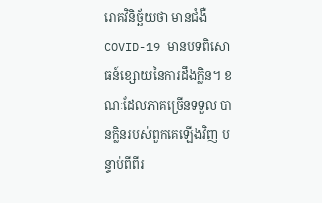រោគវិនិច្ឆ័យថា មានជំងឺ COVID-19 មានបទពិសោធន៍ខ្សោយនៃការដឹងក្លិន។ ខណៈដែលភាគច្រើនទទួល បានក្លិនរបស់ពួកគេឡើងវិញ បន្ទាប់ពីពីរ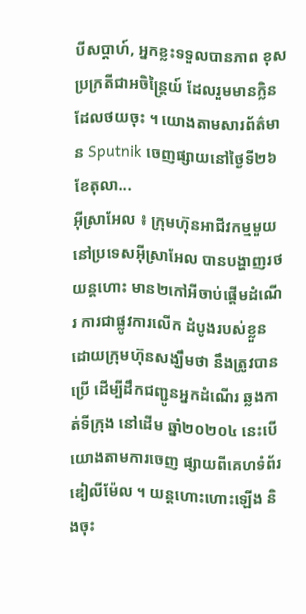បីសប្តាហ៍, អ្នកខ្លះទទួលបានភាព ខុសប្រក្រតីជាអចិន្ត្រៃយ៍ ដែលរួមមានក្លិនដែលថយចុះ ។ យោងតាមសារព័ត៌មាន Sputnik ចេញផ្សាយនៅថ្ងៃទី២៦ ខែតុលា...
អ៊ីស្រាអែល ៖ ក្រុមហ៊ុនអាជីវកម្មមួយ នៅប្រទេសអ៊ីស្រាអែល បានបង្ហាញរថយន្តហោះ មាន២កៅអីចាប់ផ្តើមដំណើរ ការជាផ្លូវការលើក ដំបូងរបស់ខ្លួន ដោយក្រុមហ៊ុនសង្ឃឹមថា នឹងត្រូវបានប្រើ ដើម្បីដឹកជញ្ជូនអ្នកដំណើរ ឆ្លងកាត់ទីក្រុង នៅដើម ឆ្នាំ២០២០៤ នេះបើយោងតាមការចេញ ផ្សាយពីគេហទំព័រ ឌៀលីម៉ែល ។ យន្តហោះហោះឡើង និងចុះ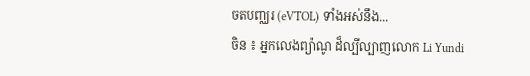ចតបញ្ឈរ (eVTOL) ទាំងអស់នឹង...
ចិន ៖ អ្នកលេងព្យ៉ាណូ ដ៏ល្បីល្បាញលោក Li Yundi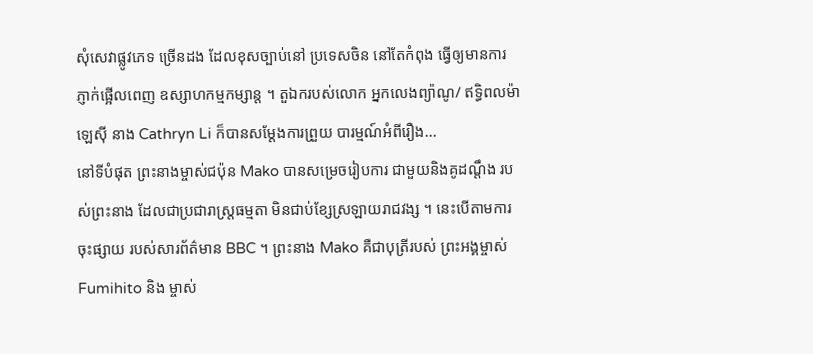សុំសេវាផ្លូវភេទ ច្រើនដង ដែលខុសច្បាប់នៅ ប្រទេសចិន នៅតែកំពុង ធ្វើឲ្យមានការភ្ញាក់ផ្អើលពេញ ឧស្សាហកម្មកម្សាន្ត ។ តួឯករបស់លោក អ្នកលេងព្យ៉ាណូ/ ឥទ្ធិពលម៉ាឡេស៊ី នាង Cathryn Li ក៏បានសម្តែងការព្រួយ បារម្មណ៍អំពីរឿង...
នៅទីបំផុត ព្រះនាងម្ចាស់ជប៉ុន Mako បានសម្រេចរៀបការ ជាមួយនិងគូដណ្តឹង របស់ព្រះនាង ដែលជាប្រជារាស្រ្តធម្មតា មិនជាប់ខ្សែស្រឡាយរាជវង្ស ។ នេះបើតាមការចុះផ្សាយ របស់សារព័ត៌មាន BBC ។ ព្រះនាង Mako គឺជាបុត្រីរបស់ ព្រះអង្គម្ចាស់ Fumihito និង ម្ចាស់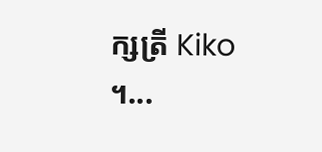ក្សត្រី Kiko ។...